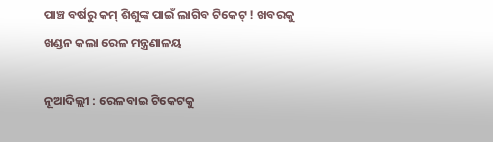ପାଞ୍ଚ ବର୍ଷରୁ କମ୍ ଶିଶୁଙ୍କ ପାଇଁ ଲାଗିବ ଟିକେଟ୍‌ ! ଖବରକୁ ଖଣ୍ଡନ କଲା ରେଳ ମନ୍ତ୍ରଣାଳୟ

ନୂଆଦିଲ୍ଲୀ : ରେଳବାଇ ଟିକେଟକୁ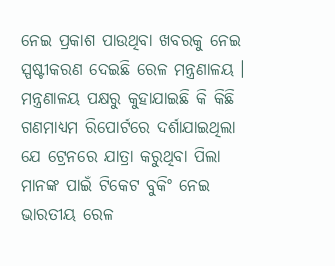ନେଇ ପ୍ରକାଶ ପାଉଥିବା ଖବରକୁ ନେଇ ସ୍ପଷ୍ଟୀକରଣ ଦେଇଛି ରେଳ ମନ୍ତ୍ରଣାଳୟ । ମନ୍ତ୍ରଣାଳୟ ପକ୍ଷରୁ କୁହାଯାଇଛି କି କିଛି ଗଣମାଧ୍ୟମ ରିପୋର୍ଟରେ ଦର୍ଶାଯାଇଥିଲା ଯେ ଟ୍ରେନରେ ଯାତ୍ରା କରୁଥିବା ପିଲା ମାନଙ୍କ ପାଇଁ ଟିକେଟ ବୁକିଂ ନେଇ ଭାରତୀୟ ରେଳ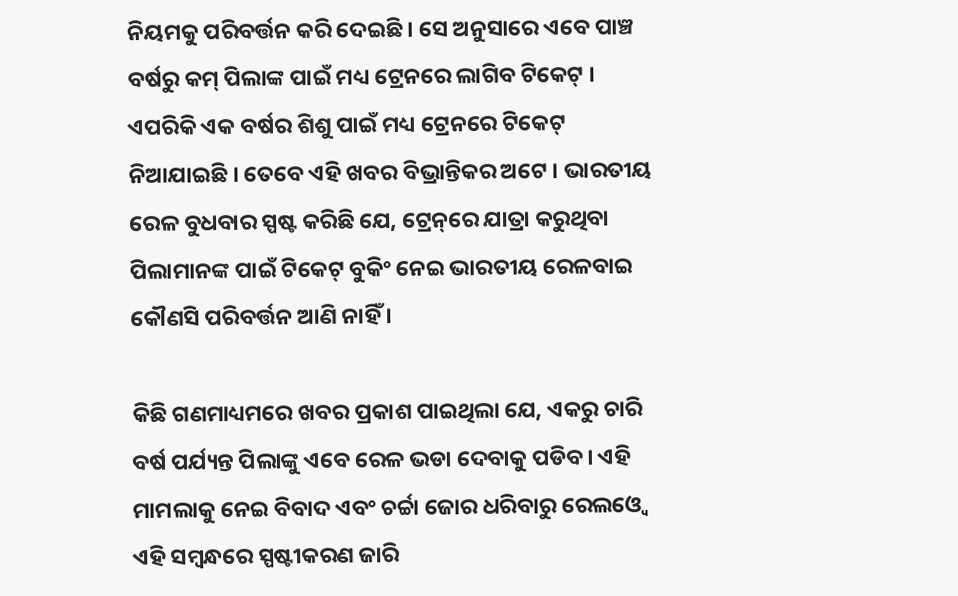ନିୟମକୁ ପରିବର୍ତ୍ତନ କରି ଦେଇଛି । ସେ ଅନୁସାରେ ଏବେ ପାଞ୍ଚ ବର୍ଷରୁ କମ୍ ପିଲାଙ୍କ ପାଇଁ ମଧ୍ୟ ଟ୍ରେନରେ ଲାଗିବ ଟିକେଟ୍ । ଏପରିକି ଏକ ବର୍ଷର ଶିଶୁ ପାଇଁ ମଧ୍ୟ ଟ୍ରେନରେ ଟିକେଟ୍ ନିଆଯାଇଛି । ତେବେ ଏହି ଖବର ବିଭ୍ରାନ୍ତିକର ଅଟେ । ଭାରତୀୟ ରେଳ ବୁଧବାର ସ୍ପଷ୍ଟ କରିଛି ଯେ, ଟ୍ରେନ୍‌ରେ ଯାତ୍ରା କରୁଥିବା ପିଲାମାନଙ୍କ ପାଇଁ ଟିକେଟ୍ ବୁକିଂ ନେଇ ଭାରତୀୟ ରେଳବାଇ କୌଣସି ପରିବର୍ତ୍ତନ ଆଣି ନାହିଁ ।

କିଛି ଗଣମାଧ୍ୟମରେ ଖବର ପ୍ରକାଶ ପାଇଥିଲା ଯେ, ଏକରୁ ଚାରି ବର୍ଷ ପର୍ଯ୍ୟନ୍ତ ପିଲାଙ୍କୁ ଏବେ ରେଳ ଭଡା ଦେବାକୁ ପଡିବ। ଏହି ମାମଲାକୁ ନେଇ ବିବାଦ ଏବଂ ଚର୍ଚ୍ଚା ଜୋର ଧରିବାରୁ ରେଲଓ୍ଵେ ଏହି ସମ୍ବନ୍ଧରେ ସ୍ପଷ୍ଟୀକରଣ ଜାରି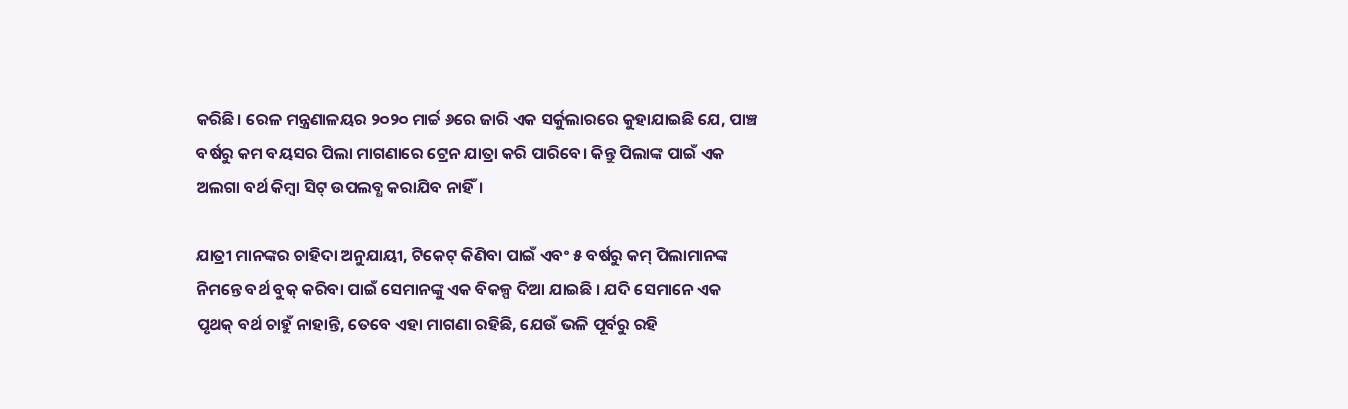କରିଛି। ରେଳ ମନ୍ତ୍ରଣାଳୟର ୨୦୨୦ ମାର୍ଚ୍ଚ ୬ରେ ଜାରି ଏକ ସର୍କୁଲାରରେ କୁହାଯାଇଛି ଯେ, ପାଞ୍ଚ ବର୍ଷରୁ କମ ବୟସର ପିଲା ମାଗଣାରେ ଟ୍ରେନ ଯାତ୍ରା କରି ପାରିବେ। କିନ୍ତୁ ପିଲାଙ୍କ ପାଇଁ ଏକ ଅଲଗା ବର୍ଥ କିମ୍ବା ସିଟ୍ ଉପଲବ୍ଧ କରାଯିବ ନାହିଁ।

ଯାତ୍ରୀ ମାନଙ୍କର ଚାହିଦା ଅନୁଯାୟୀ, ଟିକେଟ୍ କିଣିବା ପାଇଁ ଏବଂ ୫ ବର୍ଷରୁ କମ୍ ପିଲାମାନଙ୍କ ନିମନ୍ତେ ବର୍ଥ ବୁକ୍ କରିବା ପାଇଁ ସେମାନଙ୍କୁ ଏକ ବିକଳ୍ପ ଦିଆ ଯାଇଛି । ଯଦି ସେମାନେ ଏକ ପୃଥକ୍ ବର୍ଥ ଚାହୁଁ ନାହାନ୍ତି, ତେବେ ଏହା ମାଗଣା ରହିଛି, ଯେଉଁ ଭଳି ପୂର୍ବରୁ ରହି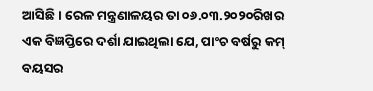ଆସିଛି । ରେଳ ମନ୍ତ୍ରଣାଳୟର ତା ୦୬.୦୩.୨୦୨୦ରିଖର ଏକ ବିଜ୍ଞପ୍ତିରେ ଦର୍ଶା ଯାଇଥିଲା ଯେ, ପାଂଚ ବର୍ଷରୁ କମ୍ ବୟସର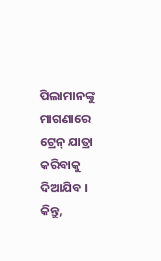ପିଲାମାନଙ୍କୁ ମାଗଣାରେ ଟ୍ରେନ୍ ଯାତ୍ରା କରିବାକୁ ଦିଆଯିବ । କିନ୍ତୁ,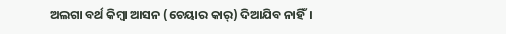ଅଲଗା ବର୍ଥ କିମ୍ବା ଆସନ (ଚେୟାର କାର୍‌) ଦିଆଯିବ ନାହିଁ।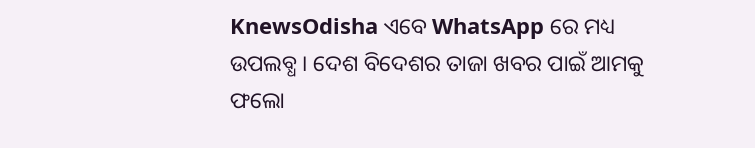KnewsOdisha ଏବେ WhatsApp ରେ ମଧ୍ୟ ଉପଲବ୍ଧ । ଦେଶ ବିଦେଶର ତାଜା ଖବର ପାଇଁ ଆମକୁ ଫଲୋ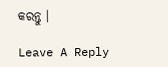କରନ୍ତୁ ।

Leave A Reply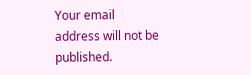Your email address will not be published.